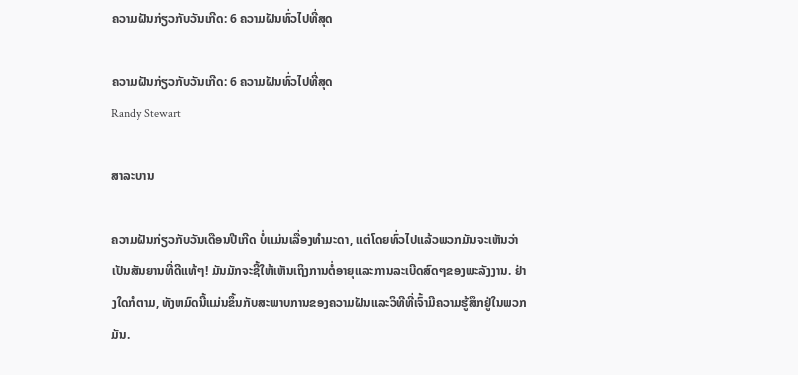ຄວາມຝັນກ່ຽວກັບວັນເກີດ: 6 ຄວາມຝັນທົ່ວໄປທີ່ສຸດ

ຄວາມຝັນກ່ຽວກັບວັນເກີດ: 6 ຄວາມຝັນທົ່ວໄປທີ່ສຸດ
Randy Stewart

ສາລະບານ

ຄວາມຝັນກ່ຽວກັບວັນເດືອນປີເກີດ ບໍ່ແມ່ນເລື່ອງທຳມະດາ, ແຕ່ໂດຍທົ່ວໄປແລ້ວພວກມັນຈະເຫັນວ່າເປັນສັນຍານທີ່ດີແທ້ໆ! ມັນມັກຈະຊີ້ໃຫ້ເຫັນເຖິງການຕໍ່ອາຍຸແລະການລະເບີດສົດໆຂອງພະລັງງານ. ຢ່າງໃດກໍຕາມ, ທັງຫມົດນີ້ແມ່ນຂຶ້ນກັບສະພາບການຂອງຄວາມຝັນແລະວິທີທີ່ເຈົ້າມີຄວາມຮູ້ສຶກຢູ່ໃນພວກມັນ.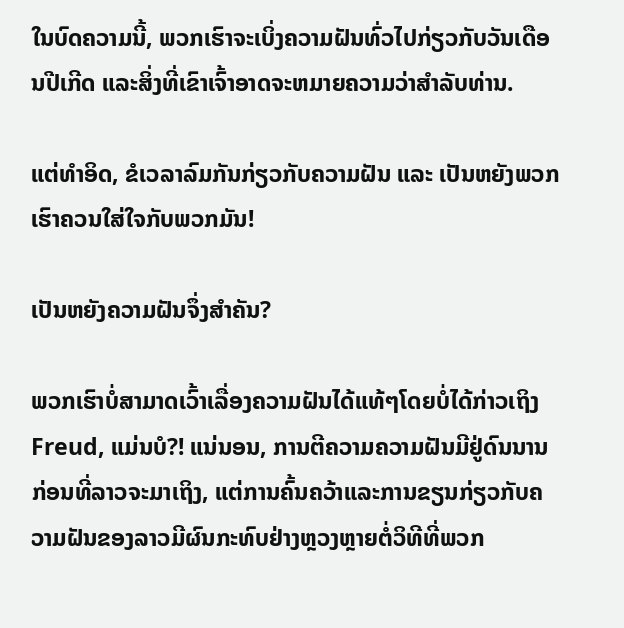ໃນບົດຄວາມນີ້, ພວກເຮົາຈະເບິ່ງຄວາມຝັນທົ່ວໄປກ່ຽວກັບວັນເດືອນປີເກີດ ແລະສິ່ງທີ່ເຂົາເຈົ້າອາດຈະຫມາຍຄວາມວ່າສໍາລັບທ່ານ.

ແຕ່ທຳອິດ, ຂໍເວລາລົມກັນກ່ຽວກັບຄວາມຝັນ ແລະ ເປັນຫຍັງພວກເຮົາຄວນໃສ່ໃຈກັບພວກມັນ!

ເປັນຫຍັງຄວາມຝັນຈຶ່ງສຳຄັນ?

ພວກເຮົາບໍ່ສາມາດເວົ້າເລື່ອງຄວາມຝັນໄດ້ແທ້ໆໂດຍບໍ່ໄດ້ກ່າວເຖິງ Freud, ແມ່ນບໍ?! ແນ່ນອນ, ການຕີຄວາມຄວາມຝັນມີຢູ່ດົນນານກ່ອນທີ່ລາວຈະມາເຖິງ, ແຕ່ການຄົ້ນຄວ້າແລະການຂຽນກ່ຽວກັບຄວາມຝັນຂອງລາວມີຜົນກະທົບຢ່າງຫຼວງຫຼາຍຕໍ່ວິທີທີ່ພວກ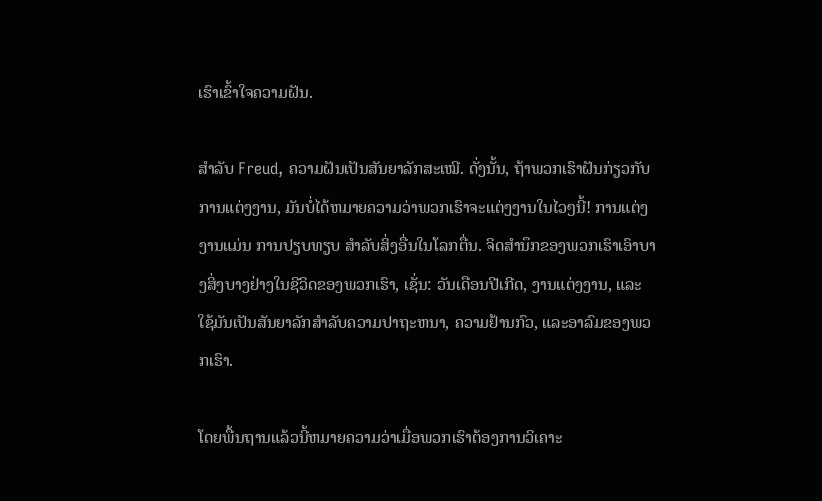ເຮົາເຂົ້າໃຈຄວາມຝັນ.

ສຳລັບ Freud, ຄວາມຝັນເປັນສັນຍາລັກສະເໝີ. ດັ່ງນັ້ນ, ຖ້າພວກເຮົາຝັນກ່ຽວກັບການແຕ່ງງານ, ມັນບໍ່ໄດ້ຫມາຍຄວາມວ່າພວກເຮົາຈະແຕ່ງງານໃນໄວໆນີ້! ການແຕ່ງງານແມ່ນ ການປຽບທຽບ ສໍາລັບສິ່ງອື່ນໃນໂລກຕື່ນ. ຈິດສຳນຶກຂອງພວກເຮົາເອົາບາງສິ່ງບາງຢ່າງໃນຊີວິດຂອງພວກເຮົາ, ເຊັ່ນ: ວັນເດືອນປີເກີດ, ງານແຕ່ງງານ, ແລະໃຊ້ມັນເປັນສັນຍາລັກສໍາລັບຄວາມປາຖະຫນາ, ຄວາມຢ້ານກົວ, ແລະອາລົມຂອງພວກເຮົາ.

ໂດຍພື້ນຖານແລ້ວນີ້ຫມາຍຄວາມວ່າເມື່ອພວກເຮົາຕ້ອງການວິເຄາະ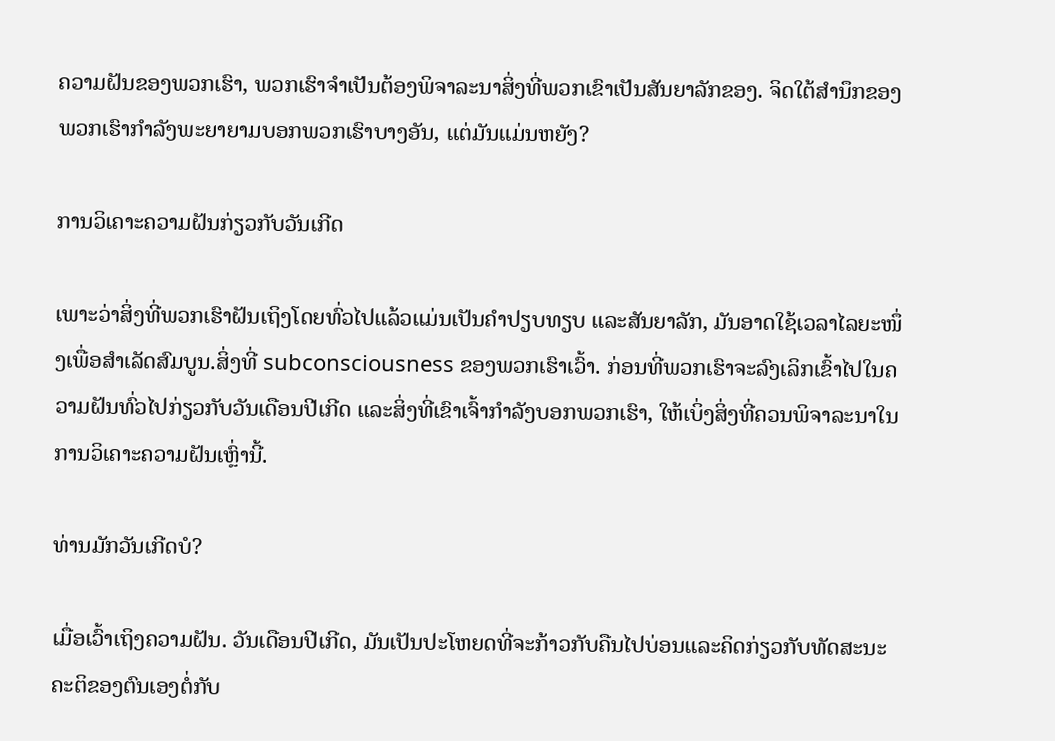ຄວາມຝັນຂອງພວກເຮົາ, ພວກເຮົາຈໍາເປັນຕ້ອງພິຈາລະນາສິ່ງທີ່ພວກເຂົາເປັນສັນຍາລັກຂອງ. ຈິດໃຕ້ສຳນຶກຂອງພວກເຮົາກຳລັງພະຍາຍາມບອກພວກເຮົາບາງອັນ, ແຕ່ມັນແມ່ນຫຍັງ?

ການວິເຄາະຄວາມຝັນກ່ຽວກັບວັນເກີດ

ເພາະວ່າສິ່ງທີ່ພວກເຮົາຝັນເຖິງໂດຍທົ່ວໄປແລ້ວແມ່ນເປັນຄຳປຽບທຽບ ແລະສັນຍາລັກ, ມັນອາດໃຊ້ເວລາໄລຍະໜຶ່ງເພື່ອສຳເລັດສົມບູນ.ສິ່ງທີ່ subconsciousness ຂອງພວກເຮົາເວົ້າ. ກ່ອນທີ່ພວກເຮົາຈະລົງເລິກເຂົ້າໄປໃນຄວາມຝັນທົ່ວໄປກ່ຽວກັບວັນເດືອນປີເກີດ ແລະສິ່ງທີ່ເຂົາເຈົ້າກຳລັງບອກພວກເຮົາ, ໃຫ້ເບິ່ງສິ່ງທີ່ຄວນພິຈາລະນາໃນການວິເຄາະຄວາມຝັນເຫຼົ່ານີ້.

ທ່ານມັກວັນເກີດບໍ?

ເມື່ອເວົ້າເຖິງຄວາມຝັນ. ວັນເດືອນປີເກີດ, ມັນເປັນປະໂຫຍດທີ່ຈະກ້າວກັບຄືນໄປບ່ອນແລະຄິດກ່ຽວກັບທັດສະນະຄະຕິຂອງຕົນເອງຕໍ່ກັບ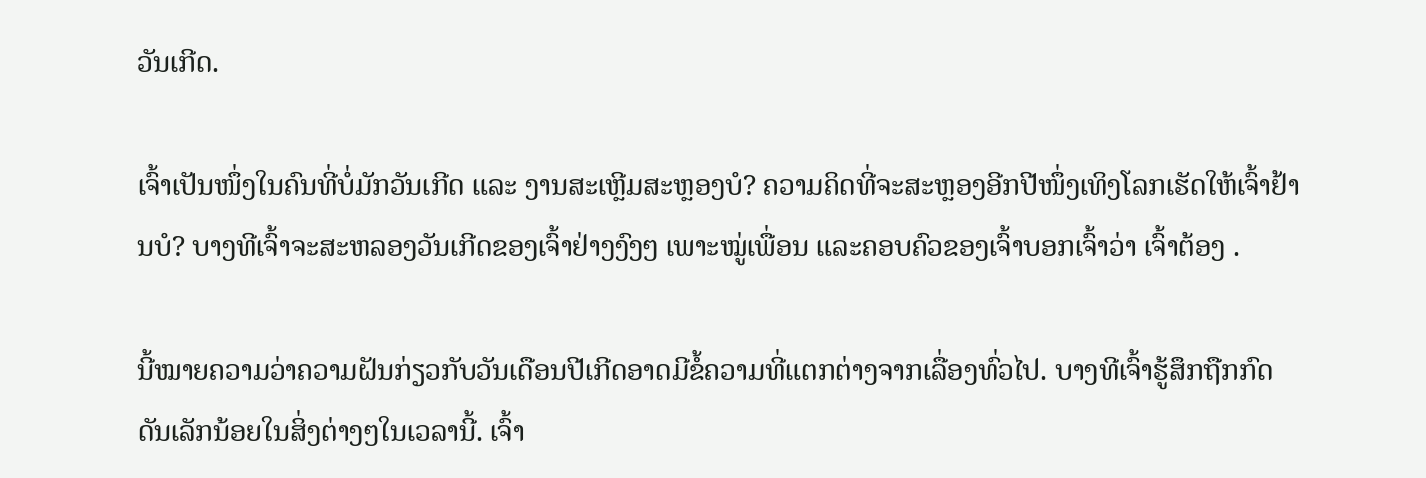ວັນເກີດ.

ເຈົ້າເປັນໜຶ່ງໃນຄົນທີ່ບໍ່ມັກວັນເກີດ ແລະ ງານສະເຫຼີມສະຫຼອງບໍ? ຄວາມຄິດທີ່ຈະສະຫຼອງອີກປີໜຶ່ງເທິງໂລກເຮັດໃຫ້ເຈົ້າຢ້ານບໍ? ບາງທີເຈົ້າຈະສະຫລອງວັນເກີດຂອງເຈົ້າຢ່າງງົງໆ ເພາະໝູ່ເພື່ອນ ແລະຄອບຄົວຂອງເຈົ້າບອກເຈົ້າວ່າ ເຈົ້າຕ້ອງ .

ນີ້ໝາຍຄວາມວ່າຄວາມຝັນກ່ຽວກັບວັນເດືອນປີເກີດອາດມີຂໍ້ຄວາມທີ່ແຕກຕ່າງຈາກເລື່ອງທົ່ວໄປ. ບາງທີເຈົ້າຮູ້ສຶກຖືກກົດດັນເລັກນ້ອຍໃນສິ່ງຕ່າງໆໃນເວລານີ້. ເຈົ້າ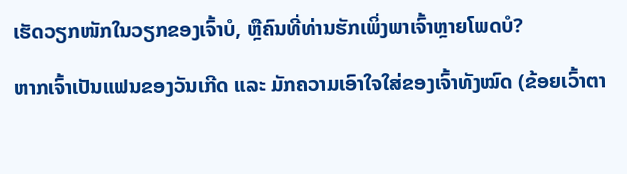ເຮັດວຽກໜັກໃນວຽກຂອງເຈົ້າບໍ, ຫຼືຄົນທີ່ທ່ານຮັກເພິ່ງພາເຈົ້າຫຼາຍໂພດບໍ?

ຫາກເຈົ້າເປັນແຟນຂອງວັນເກີດ ແລະ ມັກຄວາມເອົາໃຈໃສ່ຂອງເຈົ້າທັງໝົດ (ຂ້ອຍເວົ້າຕາ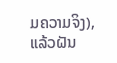ມຄວາມຈິງ), ແລ້ວຝັນ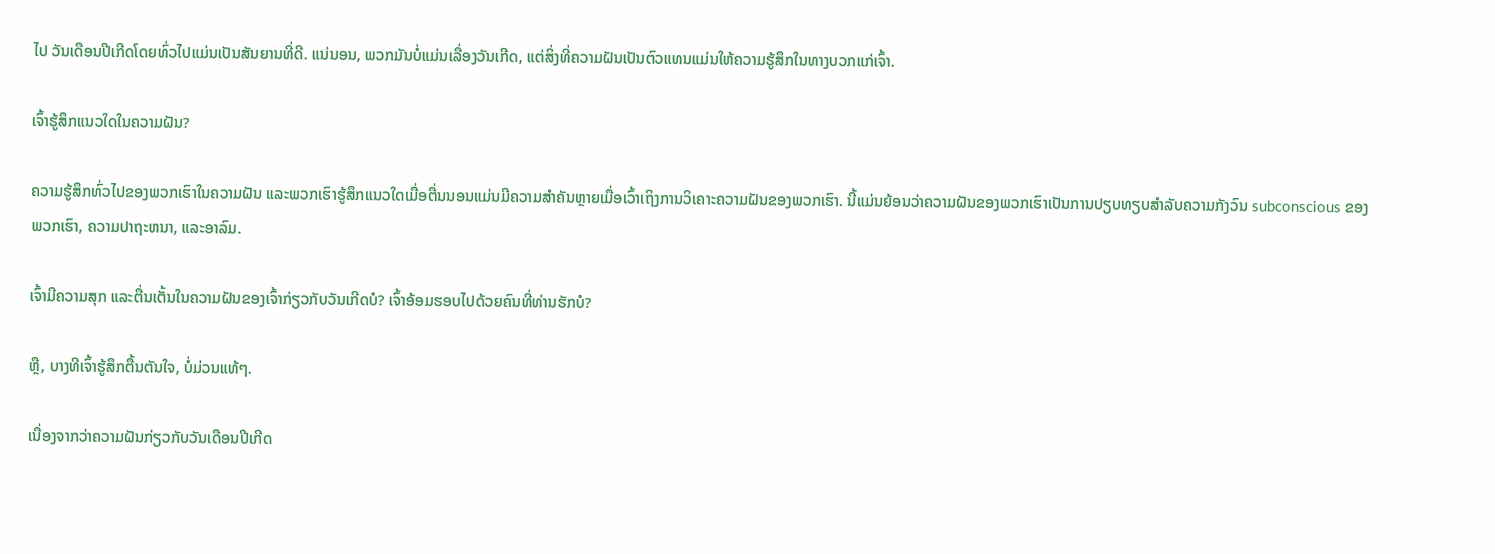ໄປ ວັນເດືອນປີເກີດໂດຍທົ່ວໄປແມ່ນເປັນສັນຍານທີ່ດີ. ແນ່ນອນ, ພວກມັນບໍ່ແມ່ນເລື່ອງວັນເກີດ, ແຕ່ສິ່ງທີ່ຄວາມຝັນເປັນຕົວແທນແມ່ນໃຫ້ຄວາມຮູ້ສຶກໃນທາງບວກແກ່ເຈົ້າ.

ເຈົ້າຮູ້ສຶກແນວໃດໃນຄວາມຝັນ?

ຄວາມຮູ້ສຶກທົ່ວໄປຂອງພວກເຮົາໃນຄວາມຝັນ ແລະພວກເຮົາຮູ້ສຶກແນວໃດເມື່ອຕື່ນນອນແມ່ນມີຄວາມສໍາຄັນຫຼາຍເມື່ອເວົ້າເຖິງການວິເຄາະຄວາມຝັນຂອງພວກເຮົາ. ນີ້ແມ່ນຍ້ອນວ່າຄວາມຝັນຂອງພວກເຮົາເປັນການປຽບທຽບສໍາລັບຄວາມກັງວົນ subconscious ຂອງພວກເຮົາ, ຄວາມປາຖະຫນາ, ແລະອາລົມ.

ເຈົ້າມີຄວາມສຸກ ແລະຕື່ນເຕັ້ນໃນຄວາມຝັນຂອງເຈົ້າກ່ຽວກັບວັນເກີດບໍ? ເຈົ້າອ້ອມຮອບໄປດ້ວຍຄົນທີ່ທ່ານຮັກບໍ?

ຫຼື, ບາງທີເຈົ້າຮູ້ສຶກຕື້ນຕັນໃຈ, ບໍ່ມ່ວນແທ້ໆ.

ເນື່ອງຈາກວ່າຄວາມຝັນກ່ຽວກັບວັນເດືອນປີເກີດ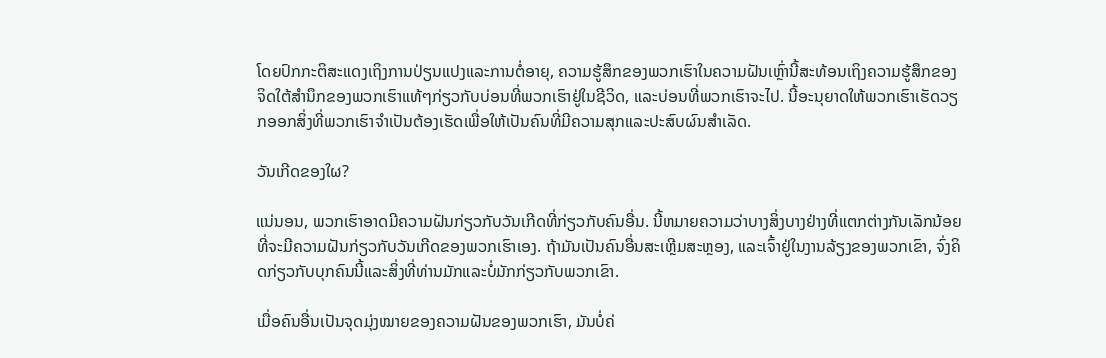ໂດຍປົກກະຕິສະແດງເຖິງການປ່ຽນແປງແລະການຕໍ່ອາຍຸ, ຄວາມຮູ້ສຶກຂອງພວກເຮົາໃນຄວາມຝັນເຫຼົ່ານີ້ສະທ້ອນເຖິງຄວາມຮູ້ສຶກຂອງຈິດໃຕ້ສໍານຶກຂອງພວກເຮົາແທ້ໆກ່ຽວກັບບ່ອນທີ່ພວກເຮົາຢູ່ໃນຊີວິດ, ແລະບ່ອນທີ່ພວກເຮົາຈະໄປ. ນີ້ອະນຸຍາດໃຫ້ພວກເຮົາເຮັດວຽກອອກສິ່ງທີ່ພວກເຮົາຈໍາເປັນຕ້ອງເຮັດເພື່ອໃຫ້ເປັນຄົນທີ່ມີຄວາມສຸກແລະປະສົບຜົນສໍາເລັດ.

ວັນເກີດຂອງໃຜ?

ແນ່ນອນ, ພວກເຮົາອາດມີຄວາມຝັນກ່ຽວກັບວັນເກີດທີ່ກ່ຽວກັບຄົນອື່ນ. ນີ້ຫມາຍຄວາມວ່າບາງສິ່ງບາງຢ່າງທີ່ແຕກຕ່າງກັນເລັກນ້ອຍທີ່ຈະມີຄວາມຝັນກ່ຽວກັບວັນເກີດຂອງພວກເຮົາເອງ. ຖ້າມັນເປັນຄົນອື່ນສະເຫຼີມສະຫຼອງ, ແລະເຈົ້າຢູ່ໃນງານລ້ຽງຂອງພວກເຂົາ, ຈົ່ງຄິດກ່ຽວກັບບຸກຄົນນີ້ແລະສິ່ງທີ່ທ່ານມັກແລະບໍ່ມັກກ່ຽວກັບພວກເຂົາ.

ເມື່ອຄົນອື່ນເປັນຈຸດມຸ່ງໝາຍຂອງຄວາມຝັນຂອງພວກເຮົາ, ມັນບໍ່ຄ່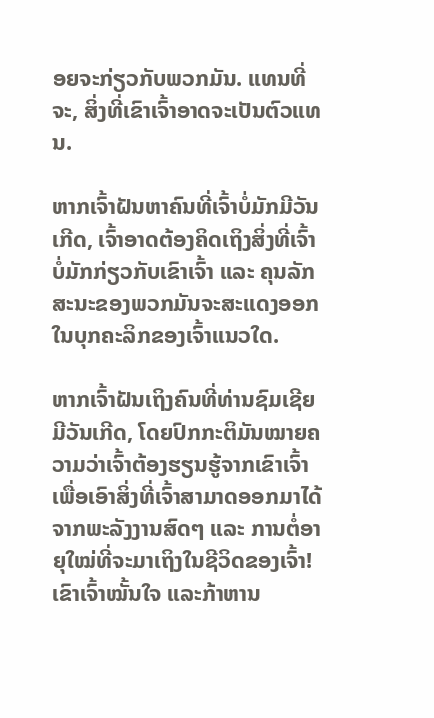ອຍຈະກ່ຽວກັບພວກມັນ. ແທນທີ່ຈະ, ສິ່ງທີ່ເຂົາເຈົ້າອາດຈະເປັນຕົວແທນ.

ຫາກເຈົ້າຝັນຫາຄົນທີ່ເຈົ້າບໍ່ມັກມີວັນເກີດ, ເຈົ້າອາດຕ້ອງຄິດເຖິງສິ່ງທີ່ເຈົ້າບໍ່ມັກກ່ຽວກັບເຂົາເຈົ້າ ແລະ ຄຸນລັກສະນະຂອງພວກມັນຈະສະແດງອອກໃນບຸກຄະລິກຂອງເຈົ້າແນວໃດ.

ຫາກເຈົ້າຝັນເຖິງຄົນທີ່ທ່ານຊົມເຊີຍມີວັນເກີດ, ໂດຍປົກກະຕິມັນໝາຍຄວາມວ່າເຈົ້າຕ້ອງຮຽນຮູ້ຈາກເຂົາເຈົ້າເພື່ອເອົາສິ່ງທີ່ເຈົ້າສາມາດອອກມາໄດ້ຈາກພະລັງງານສົດໆ ແລະ ການຕໍ່ອາຍຸໃໝ່ທີ່ຈະມາເຖິງໃນຊີວິດຂອງເຈົ້າ! ເຂົາເຈົ້າໝັ້ນໃຈ ແລະກ້າຫານ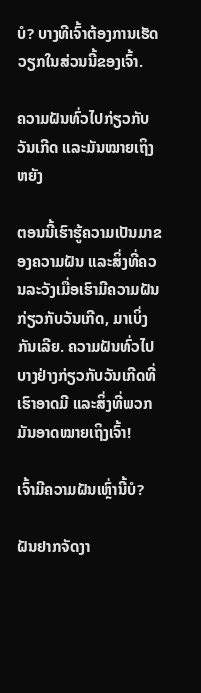ບໍ? ບາງທີເຈົ້າຕ້ອງການເຮັດວຽກໃນສ່ວນນີ້ຂອງເຈົ້າ.

ຄວາມຝັນທົ່ວໄປກ່ຽວກັບວັນເກີດ ແລະມັນໝາຍເຖິງຫຍັງ

ຕອນນີ້ເຮົາຮູ້ຄວາມເປັນມາຂອງຄວາມຝັນ ແລະສິ່ງທີ່ຄວນລະວັງເມື່ອເຮົາມີຄວາມຝັນກ່ຽວກັບວັນເກີດ, ມາເບິ່ງກັນເລີຍ. ຄວາມຝັນທົ່ວໄປບາງຢ່າງກ່ຽວກັບວັນເກີດທີ່ເຮົາອາດມີ ແລະສິ່ງທີ່ພວກມັນອາດໝາຍເຖິງເຈົ້າ!

ເຈົ້າມີຄວາມຝັນເຫຼົ່ານີ້ບໍ?

ຝັນຢາກຈັດງາ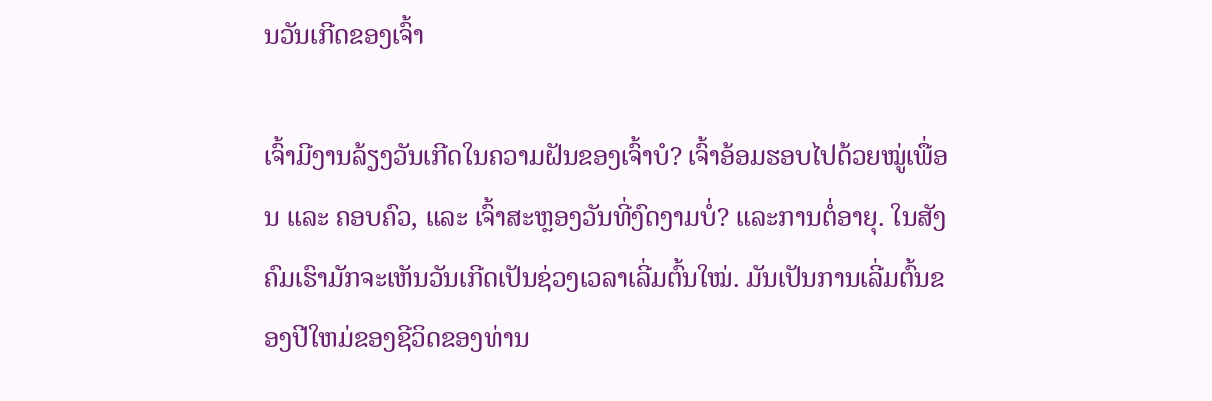ນວັນເກີດຂອງເຈົ້າ

ເຈົ້າມີງານລ້ຽງວັນເກີດໃນຄວາມຝັນຂອງເຈົ້າບໍ? ເຈົ້າອ້ອມຮອບໄປດ້ວຍໝູ່ເພື່ອນ ແລະ ຄອບຄົວ, ແລະ ເຈົ້າສະຫຼອງວັນທີ່ງົດງາມບໍ່? ແລະການຕໍ່ອາຍຸ. ໃນສັງຄົມເຮົາມັກຈະເຫັນວັນເກີດເປັນຊ່ວງເວລາເລີ່ມຕົ້ນໃໝ່. ມັນເປັນການເລີ່ມຕົ້ນຂອງປີໃຫມ່ຂອງຊີວິດຂອງທ່ານ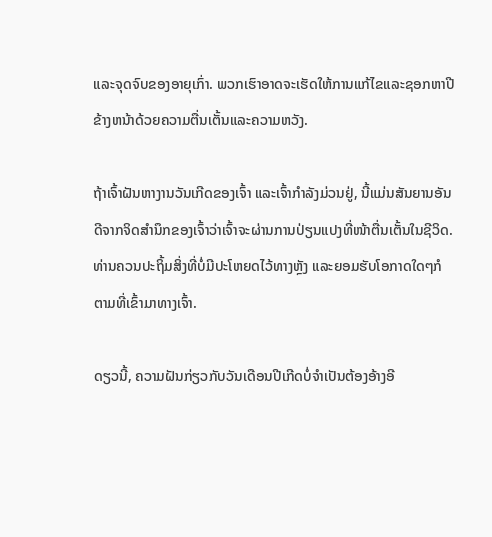ແລະຈຸດຈົບຂອງອາຍຸເກົ່າ. ພວກເຮົາອາດຈະເຮັດໃຫ້ການແກ້ໄຂແລະຊອກຫາປີຂ້າງຫນ້າດ້ວຍຄວາມຕື່ນເຕັ້ນແລະຄວາມຫວັງ.

ຖ້າເຈົ້າຝັນຫາງານວັນເກີດຂອງເຈົ້າ ແລະເຈົ້າກຳລັງມ່ວນຢູ່, ນີ້ແມ່ນສັນຍານອັນດີຈາກຈິດສຳນຶກຂອງເຈົ້າວ່າເຈົ້າຈະຜ່ານການປ່ຽນແປງທີ່ໜ້າຕື່ນເຕັ້ນໃນຊີວິດ. ທ່ານຄວນປະຖິ້ມສິ່ງທີ່ບໍ່ມີປະໂຫຍດໄວ້ທາງຫຼັງ ແລະຍອມຮັບໂອກາດໃດໆກໍຕາມທີ່ເຂົ້າມາທາງເຈົ້າ.

ດຽວນີ້, ຄວາມຝັນກ່ຽວກັບວັນເດືອນປີເກີດບໍ່ຈຳເປັນຕ້ອງອ້າງອີ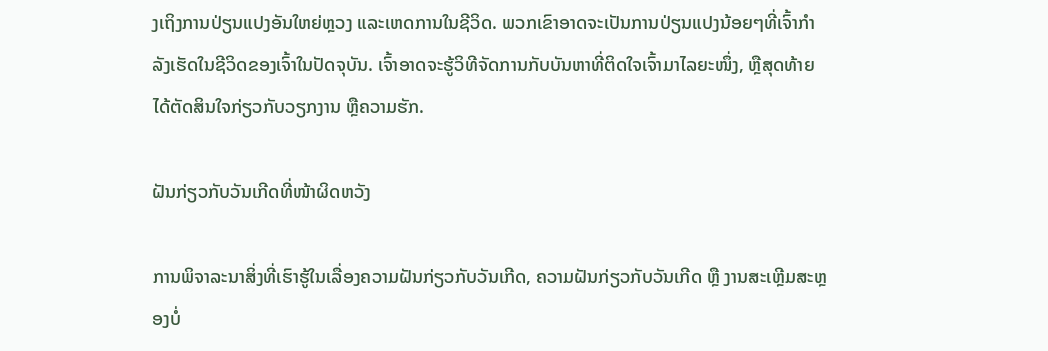ງເຖິງການປ່ຽນແປງອັນໃຫຍ່ຫຼວງ ແລະເຫດການໃນຊີວິດ. ພວກເຂົາອາດຈະເປັນການປ່ຽນແປງນ້ອຍໆທີ່ເຈົ້າກໍາລັງເຮັດໃນຊີວິດຂອງເຈົ້າໃນປັດຈຸບັນ. ເຈົ້າອາດຈະຮູ້ວິທີຈັດການກັບບັນຫາທີ່ຕິດໃຈເຈົ້າມາໄລຍະໜຶ່ງ, ຫຼືສຸດທ້າຍໄດ້ຕັດສິນໃຈກ່ຽວກັບວຽກງານ ຫຼືຄວາມຮັກ.

ຝັນກ່ຽວກັບວັນເກີດທີ່ໜ້າຜິດຫວັງ

ການພິຈາລະນາສິ່ງທີ່ເຮົາຮູ້ໃນເລື່ອງຄວາມຝັນກ່ຽວກັບວັນເກີດ, ຄວາມຝັນກ່ຽວກັບວັນເກີດ ຫຼື ງານສະເຫຼີມສະຫຼອງບໍ່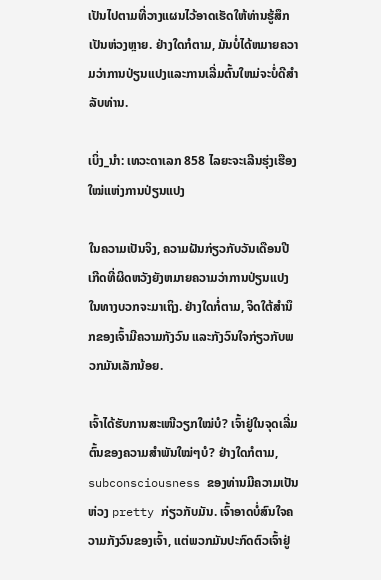ເປັນໄປຕາມທີ່ວາງແຜນໄວ້ອາດເຮັດໃຫ້ທ່ານຮູ້ສຶກເປັນຫ່ວງຫຼາຍ. ຢ່າງໃດກໍຕາມ, ມັນບໍ່ໄດ້ຫມາຍຄວາມວ່າການປ່ຽນແປງແລະການເລີ່ມຕົ້ນໃຫມ່ຈະບໍ່ດີສໍາລັບທ່ານ.

ເບິ່ງ_ນຳ: ເທວະດາເລກ 858 ໄລຍະຈະເລີນຮຸ່ງເຮືອງໃໝ່ແຫ່ງການປ່ຽນແປງ

ໃນຄວາມເປັນຈິງ, ຄວາມຝັນກ່ຽວກັບວັນເດືອນປີເກີດທີ່ຜິດຫວັງຍັງຫມາຍຄວາມວ່າການປ່ຽນແປງໃນທາງບວກຈະມາເຖິງ. ຢ່າງໃດກໍ່ຕາມ, ຈິດໃຕ້ສຳນຶກຂອງເຈົ້າມີຄວາມກັງວົນ ແລະກັງວົນໃຈກ່ຽວກັບພວກມັນເລັກນ້ອຍ.

ເຈົ້າໄດ້ຮັບການສະເໜີວຽກໃໝ່ບໍ? ເຈົ້າຢູ່ໃນຈຸດເລີ່ມຕົ້ນຂອງຄວາມສຳພັນໃໝ່ໆບໍ? ຢ່າງໃດກໍຕາມ, subconsciousness ຂອງທ່ານມີຄວາມເປັນຫ່ວງ pretty ກ່ຽວກັບມັນ. ເຈົ້າອາດບໍ່ສົນໃຈຄວາມກັງວົນຂອງເຈົ້າ, ແຕ່ພວກມັນປະກົດຕົວເຈົ້າຢູ່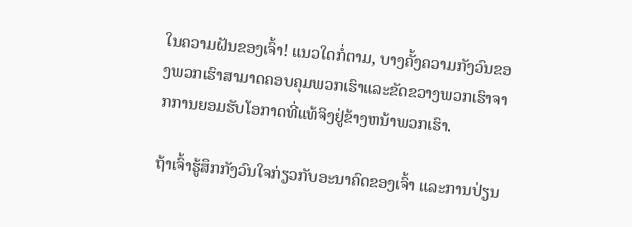ໃນຄວາມຝັນຂອງເຈົ້າ! ແນວໃດກໍ່ຕາມ, ບາງຄັ້ງຄວາມກັງວົນຂອງພວກເຮົາສາມາດຄອບຄຸມພວກເຮົາແລະຂັດຂວາງພວກເຮົາຈາກການຍອມຮັບໂອກາດທີ່ແທ້ຈິງຢູ່ຂ້າງຫນ້າພວກເຮົາ.

ຖ້າເຈົ້າຮູ້ສຶກກັງວົນໃຈກ່ຽວກັບອະນາຄົດຂອງເຈົ້າ ແລະການປ່ຽນ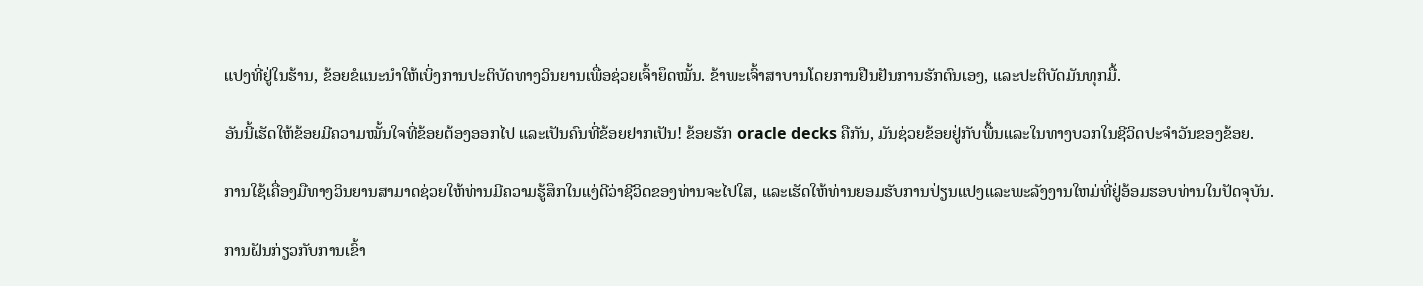ແປງທີ່ຢູ່ໃນຮ້ານ, ຂ້ອຍຂໍແນະນຳໃຫ້ເບິ່ງການປະຕິບັດທາງວິນຍານເພື່ອຊ່ວຍເຈົ້າຍຶດໝັ້ນ. ຂ້າພະເຈົ້າສາບານໂດຍການຢືນຢັນການຮັກຕົນເອງ, ແລະປະຕິບັດມັນທຸກມື້.

ອັນນີ້ເຮັດໃຫ້ຂ້ອຍມີຄວາມໝັ້ນໃຈທີ່ຂ້ອຍຕ້ອງອອກໄປ ແລະເປັນຄົນທີ່ຂ້ອຍຢາກເປັນ! ຂ້ອຍຮັກ oracle decks ຄືກັນ, ມັນຊ່ວຍຂ້ອຍຢູ່ກັບພື້ນແລະໃນທາງບວກໃນຊີວິດປະຈໍາວັນຂອງຂ້ອຍ.

ການໃຊ້ເຄື່ອງມືທາງວິນຍານສາມາດຊ່ວຍໃຫ້ທ່ານມີຄວາມຮູ້ສຶກໃນແງ່ດີວ່າຊີວິດຂອງທ່ານຈະໄປໃສ, ແລະເຮັດໃຫ້ທ່ານຍອມຮັບການປ່ຽນແປງແລະພະລັງງານໃຫມ່ທີ່ຢູ່ອ້ອມຮອບທ່ານໃນປັດຈຸບັນ.

ການຝັນກ່ຽວກັບການເຂົ້າ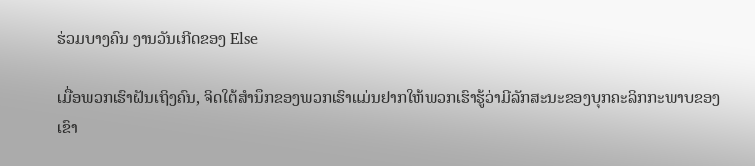ຮ່ວມບາງຄົນ ງານວັນເກີດຂອງ Else

ເມື່ອພວກເຮົາຝັນເຖິງຄົນ, ຈິດໃຕ້ສຳນຶກຂອງພວກເຮົາແມ່ນຢາກໃຫ້ພວກເຮົາຮູ້ວ່າມີລັກສະນະຂອງບຸກຄະລິກກະພາບຂອງເຂົາ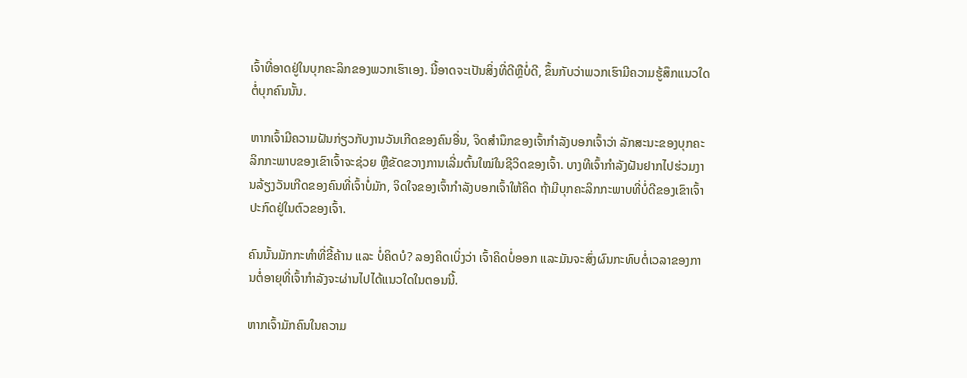ເຈົ້າທີ່ອາດຢູ່ໃນບຸກຄະລິກຂອງພວກເຮົາເອງ. ນີ້ອາດຈະເປັນສິ່ງທີ່ດີຫຼືບໍ່ດີ, ຂຶ້ນກັບວ່າພວກເຮົາມີຄວາມຮູ້ສຶກແນວໃດຕໍ່ບຸກຄົນນັ້ນ.

ຫາກເຈົ້າມີຄວາມຝັນກ່ຽວກັບງານວັນເກີດຂອງຄົນອື່ນ, ຈິດສຳນຶກຂອງເຈົ້າກຳລັງບອກເຈົ້າວ່າ ລັກສະນະຂອງບຸກຄະລິກກະພາບຂອງເຂົາເຈົ້າຈະຊ່ວຍ ຫຼືຂັດຂວາງການເລີ່ມຕົ້ນໃໝ່ໃນຊີວິດຂອງເຈົ້າ. ບາງທີເຈົ້າກຳລັງຝັນຢາກໄປຮ່ວມງານລ້ຽງວັນເກີດຂອງຄົນທີ່ເຈົ້າບໍ່ມັກ, ຈິດໃຈຂອງເຈົ້າກຳລັງບອກເຈົ້າໃຫ້ຄິດ ຖ້າມີບຸກຄະລິກກະພາບທີ່ບໍ່ດີຂອງເຂົາເຈົ້າປະກົດຢູ່ໃນຕົວຂອງເຈົ້າ.

ຄົນນັ້ນມັກກະທຳທີ່ຂີ້ຄ້ານ ແລະ ບໍ່ຄິດບໍ? ລອງຄິດເບິ່ງວ່າ ເຈົ້າຄິດບໍ່ອອກ ແລະມັນຈະສົ່ງຜົນກະທົບຕໍ່ເວລາຂອງການຕໍ່ອາຍຸທີ່ເຈົ້າກຳລັງຈະຜ່ານໄປໄດ້ແນວໃດໃນຕອນນີ້.

ຫາກເຈົ້າມັກຄົນໃນຄວາມ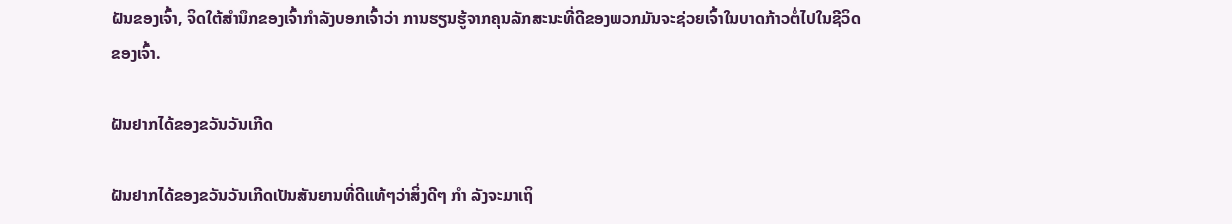ຝັນຂອງເຈົ້າ, ຈິດໃຕ້ສຳນຶກຂອງເຈົ້າກຳລັງບອກເຈົ້າວ່າ ການຮຽນຮູ້ຈາກຄຸນລັກສະນະທີ່ດີຂອງພວກມັນຈະຊ່ວຍເຈົ້າໃນບາດກ້າວຕໍ່ໄປໃນຊີວິດຂອງເຈົ້າ.

ຝັນຢາກໄດ້ຂອງຂວັນວັນເກີດ

ຝັນຢາກໄດ້ຂອງຂວັນວັນເກີດເປັນສັນຍານທີ່ດີແທ້ໆວ່າສິ່ງດີໆ ກຳ ລັງຈະມາເຖິ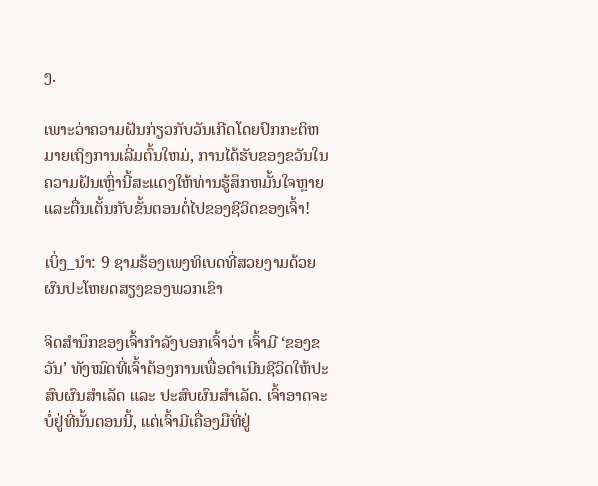ງ.

ເພາະວ່າຄວາມຝັນກ່ຽວກັບວັນເກີດໂດຍປົກກະຕິຫມາຍເຖິງການເລີ່ມຕົ້ນໃຫມ່, ການໄດ້ຮັບຂອງຂວັນໃນຄວາມຝັນເຫຼົ່ານີ້ສະແດງໃຫ້ທ່ານຮູ້ສຶກຫມັ້ນໃຈຫຼາຍແລະຕື່ນເຕັ້ນກັບຂັ້ນຕອນຕໍ່ໄປຂອງຊີວິດຂອງເຈົ້າ!

ເບິ່ງ_ນຳ: 9 ຊາມຮ້ອງເພງທິເບດທີ່ສວຍງາມດ້ວຍຜົນປະໂຫຍດສຽງຂອງພວກເຂົາ

ຈິດສຳນຶກຂອງເຈົ້າກຳລັງບອກເຈົ້າວ່າ ເຈົ້າມີ ‘ຂອງຂວັນ’ ທັງໝົດທີ່ເຈົ້າຕ້ອງການເພື່ອດຳເນີນຊີວິດໃຫ້ປະສົບຜົນສຳເລັດ ແລະ ປະສົບຜົນສຳເລັດ. ເຈົ້າອາດຈະບໍ່ຢູ່ທີ່ນັ້ນຕອນນີ້, ແຕ່ເຈົ້າມີເຄື່ອງມືທີ່ຢູ່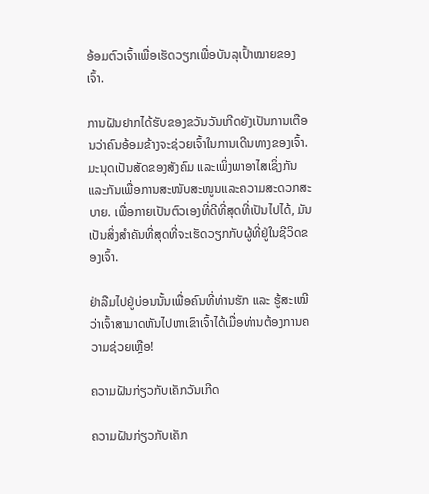ອ້ອມຕົວເຈົ້າເພື່ອເຮັດວຽກເພື່ອບັນລຸເປົ້າໝາຍຂອງເຈົ້າ.

ການຝັນຢາກໄດ້ຮັບຂອງຂວັນວັນເກີດຍັງເປັນການເຕືອນວ່າຄົນອ້ອມຂ້າງຈະຊ່ວຍເຈົ້າໃນການເດີນທາງຂອງເຈົ້າ. ມະນຸດເປັນສັດຂອງສັງຄົມ ແລະເພິ່ງພາອາໄສເຊິ່ງກັນ ແລະກັນເພື່ອການສະໜັບສະໜູນແລະຄວາມສະດວກສະບາຍ. ເພື່ອກາຍເປັນຕົວເອງທີ່ດີທີ່ສຸດທີ່ເປັນໄປໄດ້, ມັນເປັນສິ່ງສໍາຄັນທີ່ສຸດທີ່ຈະເຮັດວຽກກັບຜູ້ທີ່ຢູ່ໃນຊີວິດຂອງເຈົ້າ.

ຢ່າລືມໄປຢູ່ບ່ອນນັ້ນເພື່ອຄົນທີ່ທ່ານຮັກ ແລະ ຮູ້ສະເໝີວ່າເຈົ້າສາມາດຫັນໄປຫາເຂົາເຈົ້າໄດ້ເມື່ອທ່ານຕ້ອງການຄວາມຊ່ວຍເຫຼືອ!

ຄວາມຝັນກ່ຽວກັບເຄັກວັນເກີດ

ຄວາມຝັນກ່ຽວກັບເຄັກ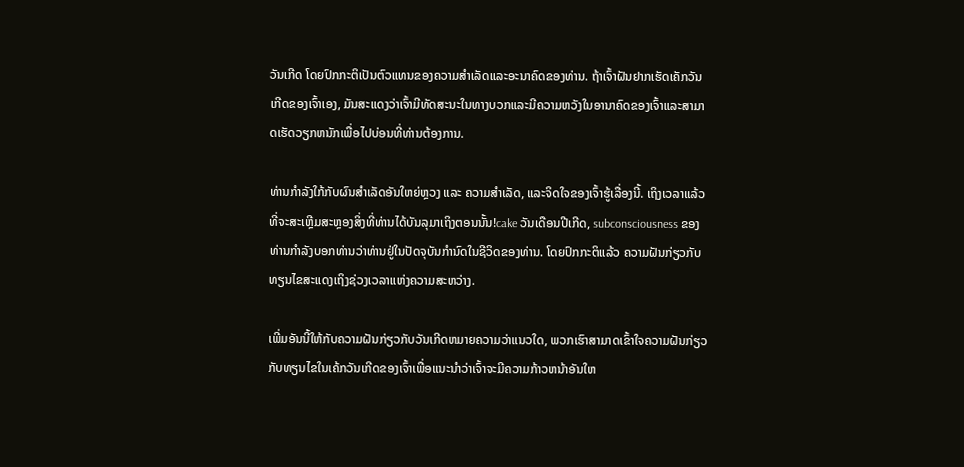ວັນເກີດ ໂດຍປົກກະຕິເປັນຕົວແທນຂອງຄວາມສໍາເລັດແລະອະນາຄົດຂອງທ່ານ. ຖ້າເຈົ້າຝັນຢາກເຮັດເຄັກວັນເກີດຂອງເຈົ້າເອງ, ມັນສະແດງວ່າເຈົ້າມີທັດສະນະໃນທາງບວກແລະມີຄວາມຫວັງໃນອານາຄົດຂອງເຈົ້າແລະສາມາດເຮັດວຽກຫນັກເພື່ອໄປບ່ອນທີ່ທ່ານຕ້ອງການ.

ທ່ານກຳລັງໃກ້ກັບຜົນສຳເລັດອັນໃຫຍ່ຫຼວງ ແລະ ຄວາມສຳເລັດ, ແລະຈິດໃຈຂອງເຈົ້າຮູ້ເລື່ອງນີ້. ເຖິງເວລາແລ້ວທີ່ຈະສະເຫຼີມສະຫຼອງສິ່ງທີ່ທ່ານໄດ້ບັນລຸມາເຖິງຕອນນັ້ນ!cake ວັນເດືອນປີເກີດ, subconsciousness ຂອງທ່ານກໍາລັງບອກທ່ານວ່າທ່ານຢູ່ໃນປັດຈຸບັນກໍານົດໃນຊີວິດຂອງທ່ານ. ໂດຍປົກກະຕິແລ້ວ ຄວາມຝັນກ່ຽວກັບທຽນໄຂສະແດງເຖິງຊ່ວງເວລາແຫ່ງຄວາມສະຫວ່າງ.

ເພີ່ມອັນນີ້ໃຫ້ກັບຄວາມຝັນກ່ຽວກັບວັນເກີດຫມາຍຄວາມວ່າແນວໃດ, ພວກເຮົາສາມາດເຂົ້າໃຈຄວາມຝັນກ່ຽວກັບທຽນໄຂໃນເຄ້ກວັນເກີດຂອງເຈົ້າເພື່ອແນະນໍາວ່າເຈົ້າຈະມີຄວາມກ້າວຫນ້າອັນໃຫ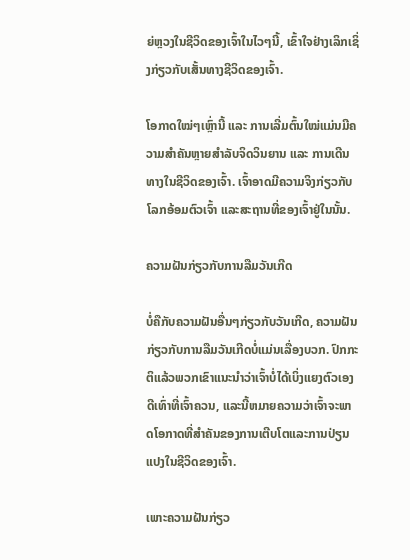ຍ່ຫຼວງໃນຊີວິດຂອງເຈົ້າໃນໄວໆນີ້, ເຂົ້າໃຈຢ່າງເລິກເຊິ່ງກ່ຽວກັບເສັ້ນທາງຊີວິດຂອງເຈົ້າ.

ໂອກາດໃໝ່ໆເຫຼົ່ານີ້ ແລະ ການເລີ່ມຕົ້ນໃໝ່ແມ່ນມີຄວາມສຳຄັນຫຼາຍສຳລັບຈິດວິນຍານ ແລະ ການເດີນທາງໃນຊີວິດຂອງເຈົ້າ. ເຈົ້າອາດມີຄວາມຈິງກ່ຽວກັບໂລກອ້ອມຕົວເຈົ້າ ແລະສະຖານທີ່ຂອງເຈົ້າຢູ່ໃນນັ້ນ.

ຄວາມຝັນກ່ຽວກັບການລືມວັນເກີດ

ບໍ່ຄືກັບຄວາມຝັນອື່ນໆກ່ຽວກັບວັນເກີດ, ຄວາມຝັນກ່ຽວກັບການລືມວັນເກີດບໍ່ແມ່ນເລື່ອງບວກ. ປົກກະຕິແລ້ວພວກເຂົາແນະນໍາວ່າເຈົ້າບໍ່ໄດ້ເບິ່ງແຍງຕົວເອງດີເທົ່າທີ່ເຈົ້າຄວນ, ແລະນີ້ຫມາຍຄວາມວ່າເຈົ້າຈະພາດໂອກາດທີ່ສໍາຄັນຂອງການເຕີບໂຕແລະການປ່ຽນແປງໃນຊີວິດຂອງເຈົ້າ.

ເພາະຄວາມຝັນກ່ຽວ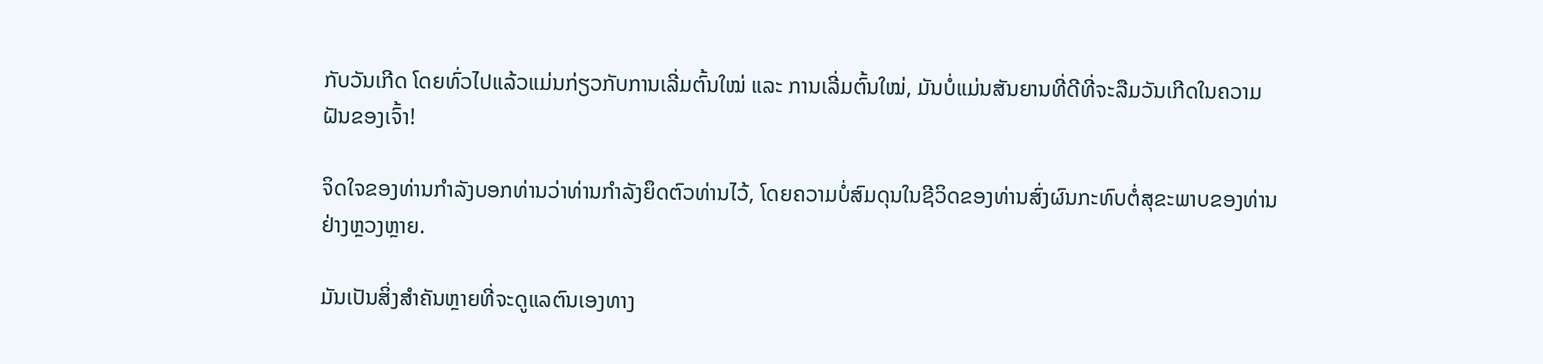ກັບວັນເກີດ ໂດຍທົ່ວໄປແລ້ວແມ່ນກ່ຽວກັບການເລີ່ມຕົ້ນໃໝ່ ແລະ ການເລີ່ມຕົ້ນໃໝ່, ມັນບໍ່ແມ່ນສັນຍານທີ່ດີທີ່ຈະລືມວັນເກີດໃນຄວາມຝັນຂອງເຈົ້າ!

ຈິດໃຈຂອງທ່ານກຳລັງບອກທ່ານວ່າທ່ານກຳລັງຍຶດຕົວທ່ານໄວ້, ໂດຍຄວາມບໍ່ສົມດຸນໃນຊີວິດຂອງທ່ານສົ່ງຜົນກະທົບຕໍ່ສຸຂະພາບຂອງທ່ານຢ່າງຫຼວງຫຼາຍ.

ມັນເປັນສິ່ງສໍາຄັນຫຼາຍທີ່ຈະດູແລຕົນເອງທາງ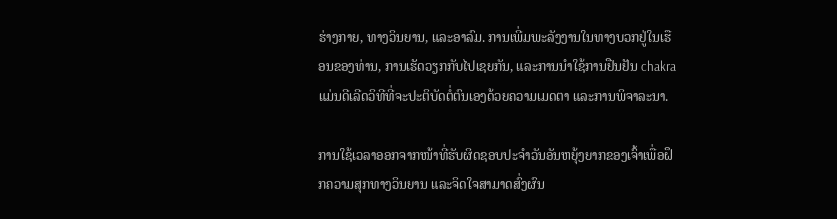ຮ່າງກາຍ, ທາງວິນຍານ, ແລະອາລົມ. ການເພີ່ມພະລັງງານໃນທາງບວກຢູ່ໃນເຮືອນຂອງທ່ານ, ການເຮັດວຽກກັບໄປເຊຍກັນ, ແລະການນໍາໃຊ້ການຢືນຢັນ chakra ແມ່ນດີເລີດວິທີທີ່ຈະປະຕິບັດຕໍ່ຕົນເອງດ້ວຍຄວາມເມດຕາ ແລະການພິຈາລະນາ.

ການໃຊ້ເວລາອອກຈາກໜ້າທີ່ຮັບຜິດຊອບປະຈໍາວັນອັນຫຍຸ້ງຍາກຂອງເຈົ້າເພື່ອຝຶກຄວາມສຸກທາງວິນຍານ ແລະຈິດໃຈສາມາດສົ່ງຜົນ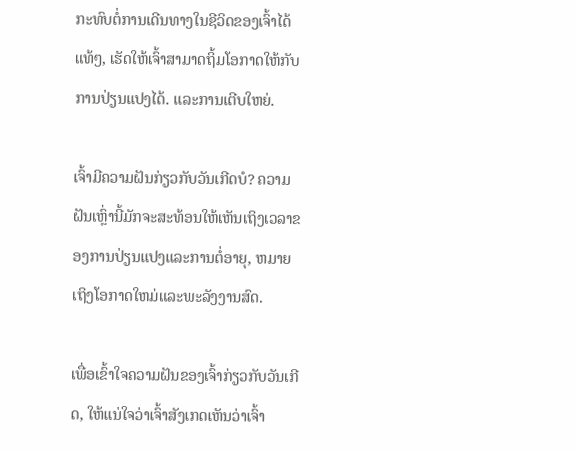ກະທົບຕໍ່ການເດີນທາງໃນຊີວິດຂອງເຈົ້າໄດ້ແທ້ໆ, ເຮັດໃຫ້ເຈົ້າສາມາດຖິ້ມໂອກາດໃຫ້ກັບການປ່ຽນແປງໄດ້. ແລະການເຕີບໃຫຍ່.

ເຈົ້າມີຄວາມຝັນກ່ຽວກັບວັນເກີດບໍ? ຄວາມຝັນເຫຼົ່ານີ້ມັກຈະສະທ້ອນໃຫ້ເຫັນເຖິງເວລາຂອງການປ່ຽນແປງແລະການຕໍ່ອາຍຸ, ຫມາຍເຖິງໂອກາດໃຫມ່ແລະພະລັງງານສົດ.

ເພື່ອເຂົ້າໃຈຄວາມຝັນຂອງເຈົ້າກ່ຽວກັບວັນເກີດ, ໃຫ້ແນ່ໃຈວ່າເຈົ້າສັງເກດເຫັນວ່າເຈົ້າ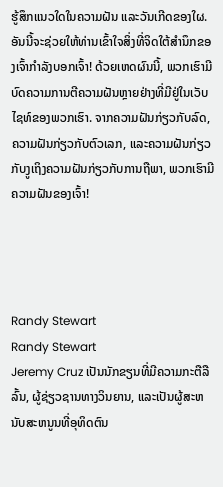ຮູ້ສຶກແນວໃດໃນຄວາມຝັນ ແລະວັນເກີດຂອງໃຜ. ອັນນີ້ຈະຊ່ວຍໃຫ້ທ່ານເຂົ້າໃຈສິ່ງທີ່ຈິດໃຕ້ສຳນຶກຂອງເຈົ້າກຳລັງບອກເຈົ້າ! ດ້ວຍເຫດຜົນນີ້, ພວກເຮົາມີບົດຄວາມການຕີຄວາມຝັນຫຼາຍຢ່າງທີ່ມີຢູ່ໃນເວັບໄຊທ໌ຂອງພວກເຮົາ. ຈາກຄວາມຝັນກ່ຽວກັບລົດ, ຄວາມຝັນກ່ຽວກັບຕົວເລກ, ແລະຄວາມຝັນກ່ຽວກັບງູເຖິງຄວາມຝັນກ່ຽວກັບການຖືພາ, ພວກເຮົາມີຄວາມຝັນຂອງເຈົ້າ!




Randy Stewart
Randy Stewart
Jeremy Cruz ເປັນນັກຂຽນທີ່ມີຄວາມກະຕືລືລົ້ນ, ຜູ້ຊ່ຽວຊານທາງວິນຍານ, ແລະເປັນຜູ້ສະຫນັບສະຫນູນທີ່ອຸທິດຕົນ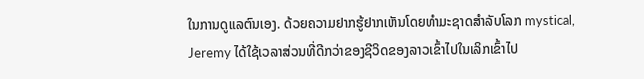ໃນການດູແລຕົນເອງ. ດ້ວຍຄວາມຢາກຮູ້ຢາກເຫັນໂດຍທໍາມະຊາດສໍາລັບໂລກ mystical, Jeremy ໄດ້ໃຊ້ເວລາສ່ວນທີ່ດີກວ່າຂອງຊີວິດຂອງລາວເຂົ້າໄປໃນເລິກເຂົ້າໄປ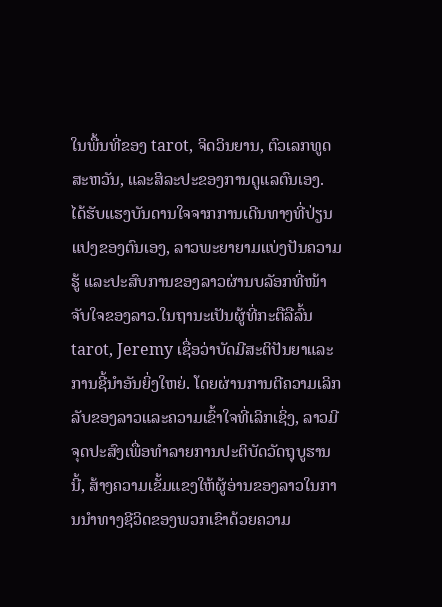ໃນພື້ນທີ່ຂອງ tarot, ຈິດວິນຍານ, ຕົວເລກທູດສະຫວັນ, ແລະສິລະປະຂອງການດູແລຕົນເອງ. ໄດ້ຮັບແຮງບັນດານໃຈຈາກການເດີນທາງທີ່ປ່ຽນແປງຂອງຕົນເອງ, ລາວພະຍາຍາມແບ່ງປັນຄວາມຮູ້ ແລະປະສົບການຂອງລາວຜ່ານບລັອກທີ່ໜ້າຈັບໃຈຂອງລາວ.ໃນຖານະເປັນຜູ້ທີ່ກະຕືລືລົ້ນ tarot, Jeremy ເຊື່ອວ່າບັດມີສະຕິປັນຍາແລະການຊີ້ນໍາອັນຍິ່ງໃຫຍ່. ໂດຍຜ່ານການຕີຄວາມເລິກລັບຂອງລາວແລະຄວາມເຂົ້າໃຈທີ່ເລິກເຊິ່ງ, ລາວມີຈຸດປະສົງເພື່ອທໍາລາຍການປະຕິບັດວັດຖຸບູຮານນີ້, ສ້າງຄວາມເຂັ້ມແຂງໃຫ້ຜູ້ອ່ານຂອງລາວໃນການນໍາທາງຊີວິດຂອງພວກເຂົາດ້ວຍຄວາມ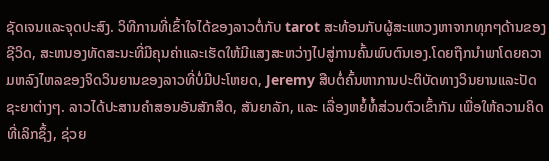ຊັດເຈນແລະຈຸດປະສົງ. ວິທີການທີ່ເຂົ້າໃຈໄດ້ຂອງລາວຕໍ່ກັບ tarot ສະທ້ອນກັບຜູ້ສະແຫວງຫາຈາກທຸກໆດ້ານຂອງຊີວິດ, ສະຫນອງທັດສະນະທີ່ມີຄຸນຄ່າແລະເຮັດໃຫ້ມີແສງສະຫວ່າງໄປສູ່ການຄົ້ນພົບຕົນເອງ.ໂດຍຖືກນໍາພາໂດຍຄວາມຫລົງໄຫລຂອງຈິດວິນຍານຂອງລາວທີ່ບໍ່ມີປະໂຫຍດ, Jeremy ສືບຕໍ່ຄົ້ນຫາການປະຕິບັດທາງວິນຍານແລະປັດຊະຍາຕ່າງໆ. ລາວໄດ້ປະສານຄຳສອນອັນສັກສິດ, ສັນຍາລັກ, ແລະ ເລື່ອງຫຍໍ້ທໍ້ສ່ວນຕົວເຂົ້າກັນ ເພື່ອໃຫ້ຄວາມຄິດທີ່ເລິກຊຶ້ງ, ຊ່ວຍ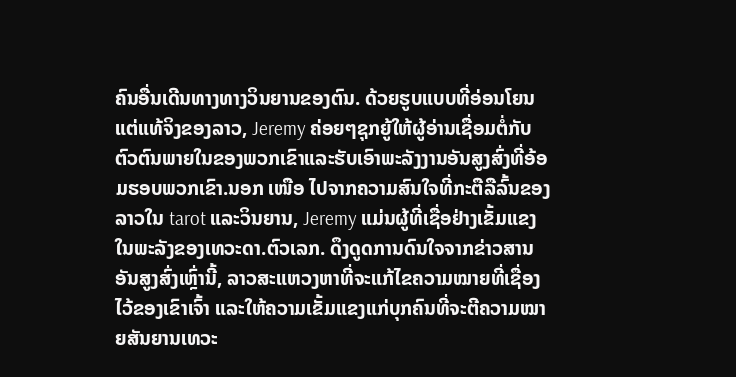ຄົນອື່ນເດີນທາງທາງວິນຍານຂອງຕົນ. ດ້ວຍຮູບແບບທີ່ອ່ອນໂຍນແຕ່ແທ້ຈິງຂອງລາວ, Jeremy ຄ່ອຍໆຊຸກຍູ້ໃຫ້ຜູ້ອ່ານເຊື່ອມຕໍ່ກັບຕົວຕົນພາຍໃນຂອງພວກເຂົາແລະຮັບເອົາພະລັງງານອັນສູງສົ່ງທີ່ອ້ອມຮອບພວກເຂົາ.ນອກ ເໜືອ ໄປຈາກຄວາມສົນໃຈທີ່ກະຕືລືລົ້ນຂອງລາວໃນ tarot ແລະວິນຍານ, Jeremy ແມ່ນຜູ້ທີ່ເຊື່ອຢ່າງເຂັ້ມແຂງໃນພະລັງຂອງເທວະດາ.ຕົວເລກ. ດຶງດູດການດົນໃຈຈາກຂ່າວສານອັນສູງສົ່ງເຫຼົ່ານີ້, ລາວສະແຫວງຫາທີ່ຈະແກ້ໄຂຄວາມໝາຍທີ່ເຊື່ອງໄວ້ຂອງເຂົາເຈົ້າ ແລະໃຫ້ຄວາມເຂັ້ມແຂງແກ່ບຸກຄົນທີ່ຈະຕີຄວາມໝາຍສັນຍານເທວະ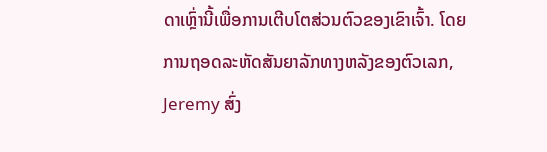ດາເຫຼົ່ານີ້ເພື່ອການເຕີບໂຕສ່ວນຕົວຂອງເຂົາເຈົ້າ. ໂດຍການຖອດລະຫັດສັນຍາລັກທາງຫລັງຂອງຕົວເລກ, Jeremy ສົ່ງ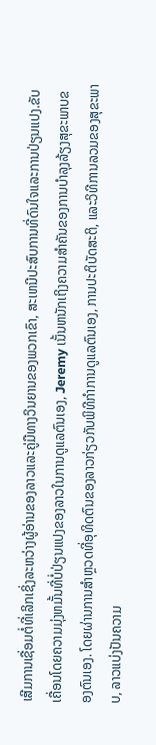ເສີມການເຊື່ອມຕໍ່ທີ່ເລິກເຊິ່ງລະຫວ່າງຜູ້ອ່ານຂອງລາວແລະຄູ່ມືທາງວິນຍານຂອງພວກເຂົາ, ສະເຫນີປະສົບການທີ່ດົນໃຈແລະການປ່ຽນແປງ.ຂັບເຄື່ອນໂດຍຄວາມມຸ່ງຫມັ້ນທີ່ບໍ່ປ່ຽນແປງຂອງລາວໃນການດູແລຕົນເອງ, Jeremy ເນັ້ນຫນັກເຖິງຄວາມສໍາຄັນຂອງການບໍາລຸງລ້ຽງສຸຂະພາບຂອງຕົນເອງ. ໂດຍຜ່ານການສໍາຫຼວດທີ່ອຸທິດຕົນຂອງລາວກ່ຽວກັບພິທີກໍາການດູແລຕົນເອງ, ການປະຕິບັດສະຕິ, ແລະວິທີການລວມຂອງສຸຂະພາບ, ລາວແບ່ງປັນຄວາມ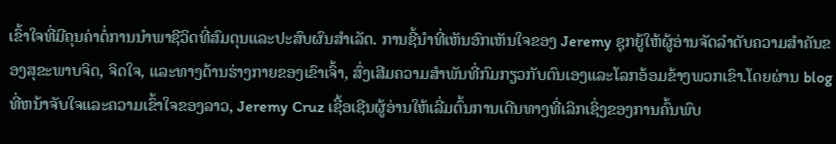ເຂົ້າໃຈທີ່ມີຄຸນຄ່າຕໍ່ການນໍາພາຊີວິດທີ່ສົມດຸນແລະປະສົບຜົນສໍາເລັດ. ການຊີ້ນໍາທີ່ເຫັນອົກເຫັນໃຈຂອງ Jeremy ຊຸກຍູ້ໃຫ້ຜູ້ອ່ານຈັດລໍາດັບຄວາມສໍາຄັນຂອງສຸຂະພາບຈິດ, ຈິດໃຈ, ແລະທາງດ້ານຮ່າງກາຍຂອງເຂົາເຈົ້າ, ສົ່ງເສີມຄວາມສໍາພັນທີ່ກົມກຽວກັບຕົນເອງແລະໂລກອ້ອມຂ້າງພວກເຂົາ.ໂດຍຜ່ານ blog ທີ່ຫນ້າຈັບໃຈແລະຄວາມເຂົ້າໃຈຂອງລາວ, Jeremy Cruz ເຊື້ອເຊີນຜູ້ອ່ານໃຫ້ເລີ່ມຕົ້ນການເດີນທາງທີ່ເລິກເຊິ່ງຂອງການຄົ້ນພົບ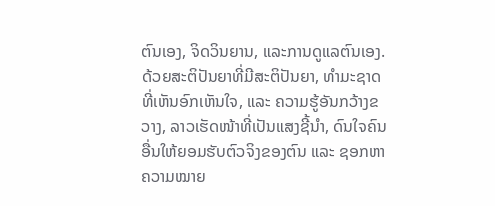ຕົນເອງ, ຈິດວິນຍານ, ແລະການດູແລຕົນເອງ. ດ້ວຍສະຕິປັນຍາທີ່ມີສະຕິປັນຍາ, ທຳມະຊາດທີ່ເຫັນອົກເຫັນໃຈ, ແລະ ຄວາມຮູ້ອັນກວ້າງຂວາງ, ລາວເຮັດໜ້າທີ່ເປັນແສງຊີ້ນຳ, ດົນໃຈຄົນອື່ນໃຫ້ຍອມຮັບຕົວຈິງຂອງຕົນ ແລະ ຊອກຫາຄວາມໝາຍ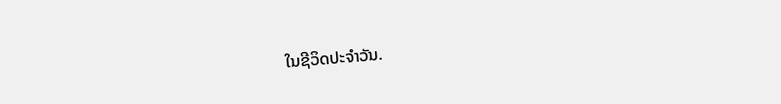ໃນຊີວິດປະຈຳວັນ.